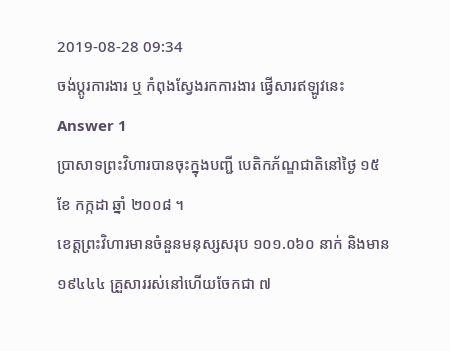2019-08-28 09:34
ចង់ប្តូរការងារ ឬ កំពុងស្វែងរកការងារ ផ្វើសារឥឡូវនេះ
Answer 1
ប្រាសាទព្រះវិហារបានចុះក្នុងបញ្ជី បេតិកភ័ណ្ឌជាតិនៅថ្ងៃ ១៥ ខែ កក្កដា ឆ្នាំ ២០០៨ ។
ខេត្តព្រះវិហារមានចំនួនមនុស្សសរុប ១០១.០៦០ នាក់ និងមាន ១៩៤៤៤ គ្រួសាររស់នៅហើយចែកជា ៧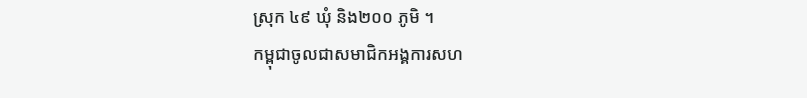ស្រុក ៤៩ ឃុំ និង២០០ ភូមិ ។
កម្ពុជាចូលជាសមាជិកអង្គការសហ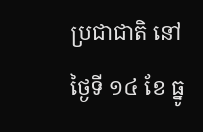ប្រជាជាតិ នៅថ្ងៃទី ១៤ ខែ ធ្នូ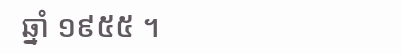ឆ្នាំ ១៩៥៥ ។